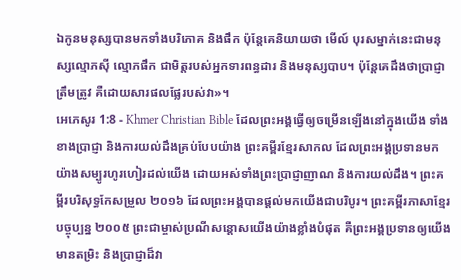ឯកូនមនុស្សបានមកទាំងបរិភោគ និងផឹក ប៉ុន្ដែគេនិយាយថា មើល៍ បុរសម្នាក់នេះជាមនុស្សល្មោភស៊ី ល្មោភផឹក ជាមិត្ដរបស់អ្នកទារពន្ធដារ និងមនុស្សបាប។ ប៉ុន្ដែគេដឹងថាប្រាជ្ញាត្រឹមត្រូវ គឺដោយសារផលផ្លែរបស់វា»។
អេភេសូរ 1:8 - Khmer Christian Bible ដែលព្រះអង្គធ្វើឲ្យចម្រើនឡើងនៅក្នុងយើង ទាំងខាងប្រាជ្ញា និងការយល់ដឹងគ្រប់បែបយ៉ាង ព្រះគម្ពីរខ្មែរសាកល ដែលព្រះអង្គប្រទានមកយ៉ាងសម្បូរហូរហៀរដល់យើង ដោយអស់ទាំងព្រះប្រាជ្ញាញាណ និងការយល់ដឹង។ ព្រះគម្ពីរបរិសុទ្ធកែសម្រួល ២០១៦ ដែលព្រះអង្គបានផ្តល់មកយើងជាបរិបូរ។ ព្រះគម្ពីរភាសាខ្មែរបច្ចុប្បន្ន ២០០៥ ព្រះជាម្ចាស់ប្រណីសន្ដោសយើងយ៉ាងខ្លាំងបំផុត គឺព្រះអង្គប្រទានឲ្យយើងមានតម្រិះ និងប្រាជ្ញាដ៏វា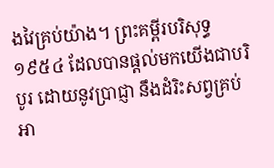ងវៃគ្រប់យ៉ាង។ ព្រះគម្ពីរបរិសុទ្ធ ១៩៥៤ ដែលបានផ្តល់មកយើងជាបរិបូរ ដោយនូវប្រាជ្ញា នឹងដំរិះសព្វគ្រប់ អា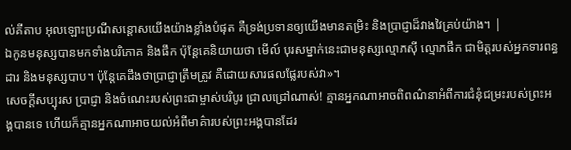ល់គីតាប អុលឡោះប្រណីសន្ដោសយើងយ៉ាងខ្លាំងបំផុត គឺទ្រង់ប្រទានឲ្យយើងមានតម្រិះ និងប្រាជ្ញាដ៏វាងវៃគ្រប់យ៉ាង។ |
ឯកូនមនុស្សបានមកទាំងបរិភោគ និងផឹក ប៉ុន្ដែគេនិយាយថា មើល៍ បុរសម្នាក់នេះជាមនុស្សល្មោភស៊ី ល្មោភផឹក ជាមិត្ដរបស់អ្នកទារពន្ធដារ និងមនុស្សបាប។ ប៉ុន្ដែគេដឹងថាប្រាជ្ញាត្រឹមត្រូវ គឺដោយសារផលផ្លែរបស់វា»។
សេចក្ដីសប្បុរស ប្រាជ្ញា និងចំណេះរបស់ព្រះជាម្ចាស់បរិបូរ ជ្រាលជ្រៅណាស់! គ្មានអ្នកណាអាចពិពណ៌នាអំពីការជំនុំជម្រះរបស់ព្រះអង្គបានទេ ហើយក៏គ្មានអ្នកណាអាចយល់អំពីមាគ៌ារបស់ព្រះអង្គបានដែរ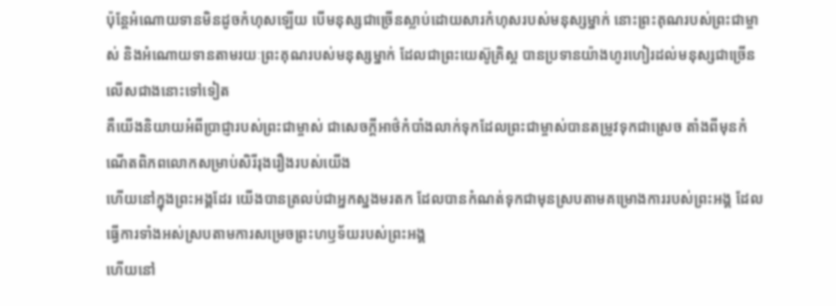ប៉ុន្ដែអំណោយទានមិនដូចកំហុសឡើយ បើមនុស្សជាច្រើនស្លាប់ដោយសារកំហុសរបស់មនុស្សម្នាក់ នោះព្រះគុណរបស់ព្រះជាម្ចាស់ និងអំណោយទានតាមរយៈព្រះគុណរបស់មនុស្សម្នាក់ ដែលជាព្រះយេស៊ូគ្រិស្ដ បានប្រទានយ៉ាងហូរហៀរដល់មនុស្សជាច្រើនលើសជាងនោះទៅទៀត
គឺយើងនិយាយអំពីប្រាជ្ញារបស់ព្រះជាម្ចាស់ ជាសេចក្ដីអាថ៌កំបាំងលាក់ទុកដែលព្រះជាម្ចាស់បានតម្រូវទុកជាស្រេច តាំងពីមុនកំណើតពិភពលោកសម្រាប់សិរីរុងរឿងរបស់យើង
ហើយនៅក្នុងព្រះអង្គដែរ យើងបានត្រលប់ជាអ្នកស្នងមរតក ដែលបានកំណត់ទុកជាមុនស្របតាមគម្រោងការរបស់ព្រះអង្គ ដែលធ្វើការទាំងអស់ស្របតាមការសម្រេចព្រះហឫទ័យរបស់ព្រះអង្គ
ហើយនៅ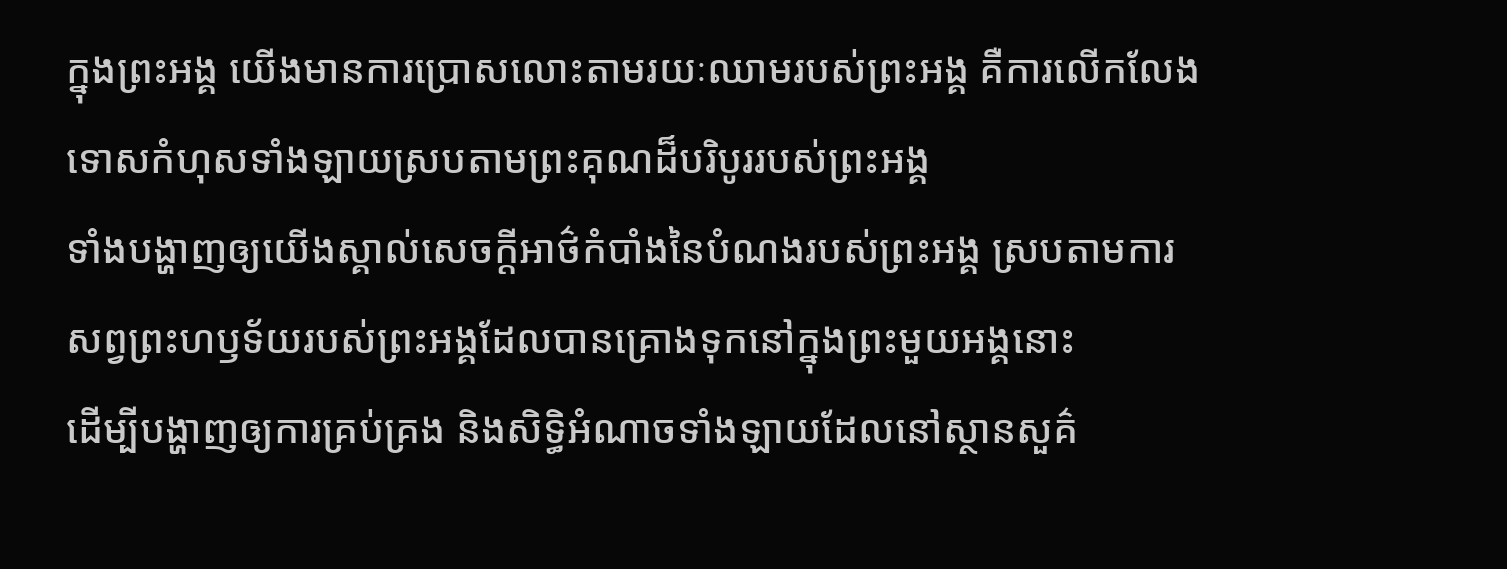ក្នុងព្រះអង្គ យើងមានការប្រោសលោះតាមរយៈឈាមរបស់ព្រះអង្គ គឺការលើកលែងទោសកំហុសទាំងឡាយស្របតាមព្រះគុណដ៏បរិបូររបស់ព្រះអង្គ
ទាំងបង្ហាញឲ្យយើងស្គាល់សេចក្ដីអាថ៌កំបាំងនៃបំណងរបស់ព្រះអង្គ ស្របតាមការសព្វព្រះហឫទ័យរបស់ព្រះអង្គដែលបានគ្រោងទុកនៅក្នុងព្រះមួយអង្គនោះ
ដើម្បីបង្ហាញឲ្យការគ្រប់គ្រង និងសិទ្ធិអំណាចទាំងឡាយដែលនៅស្ថានសួគ៌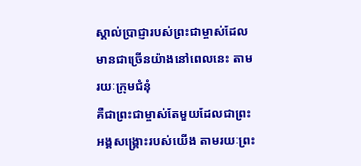ស្គាល់ប្រាជ្ញារបស់ព្រះជាម្ចាស់ដែលមានជាច្រើនយ៉ាងនៅពេលនេះ តាមរយៈក្រុមជំនុំ
គឺជាព្រះជាម្ចាស់តែមួយដែលជាព្រះអង្គសង្គ្រោះរបស់យើង តាមរយៈព្រះ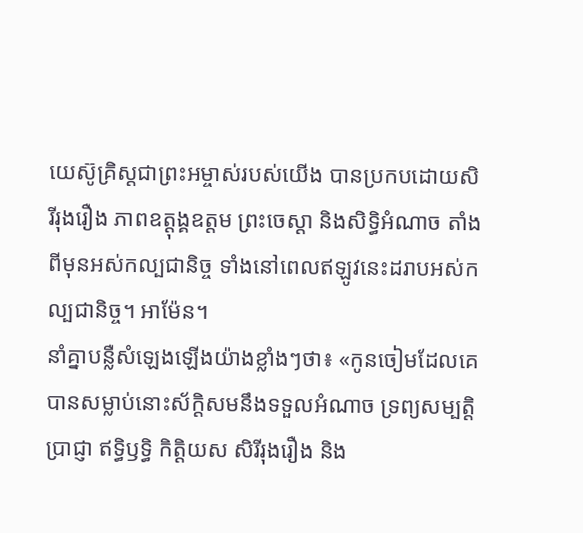យេស៊ូគ្រិស្ដជាព្រះអម្ចាស់របស់យើង បានប្រកបដោយសិរីរុងរឿង ភាពឧត្ដុង្គឧត្ដម ព្រះចេស្ដា និងសិទ្ធិអំណាច តាំងពីមុនអស់កល្បជានិច្ច ទាំងនៅពេលឥឡូវនេះដរាបអស់កល្បជានិច្ច។ អាម៉ែន។
នាំគ្នាបន្លឺសំឡេងឡើងយ៉ាងខ្លាំងៗថា៖ «កូនចៀមដែលគេបានសម្លាប់នោះស័ក្ដិសមនឹងទទួលអំណាច ទ្រព្យសម្បត្ដិ ប្រាជ្ញា ឥទ្ធិឫទ្ធិ កិត្ដិយស សិរីរុងរឿង និង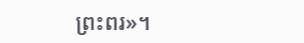ព្រះពរ»។